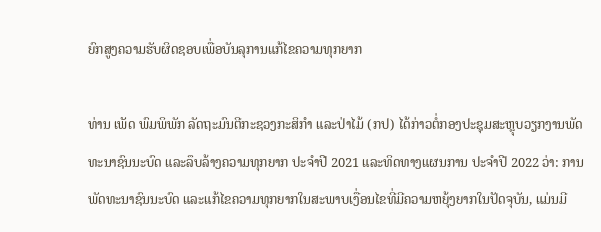ຍົກສູງຄວາມຮັບຜິດຊອບເພື່ອບັນລຸການແກ້ໄຂຄວາມທຸກຍາກ

ທ່ານ ເພັດ ພົມພິພັກ ລັດຖະມົນຕີກະຊວງກະສິກຳ ແລະປ່າໄມ້ (ກປ) ໄດ້ກ່າວຕໍ່ກອງປະຊຸມສະຫຼຸບວຽກງານພັດທະນາຊົນນະບົດ ແລະລຶບລ້າງຄວາມທຸກຍາກ ປະຈຳປີ 2021 ແລະທິດທາງແຜນການ ປະຈຳປີ 2022 ວ່າ: ການພັດທະນາຊົນນະບົດ ແລະແກ້ໄຂຄວາມທຸກຍາກໃນສະພາບເງື່ອນໄຂທີ່ມີຄວາມຫຍຸ້ງຍາກໃນປັດຈຸບັນ, ແມ່ນມີ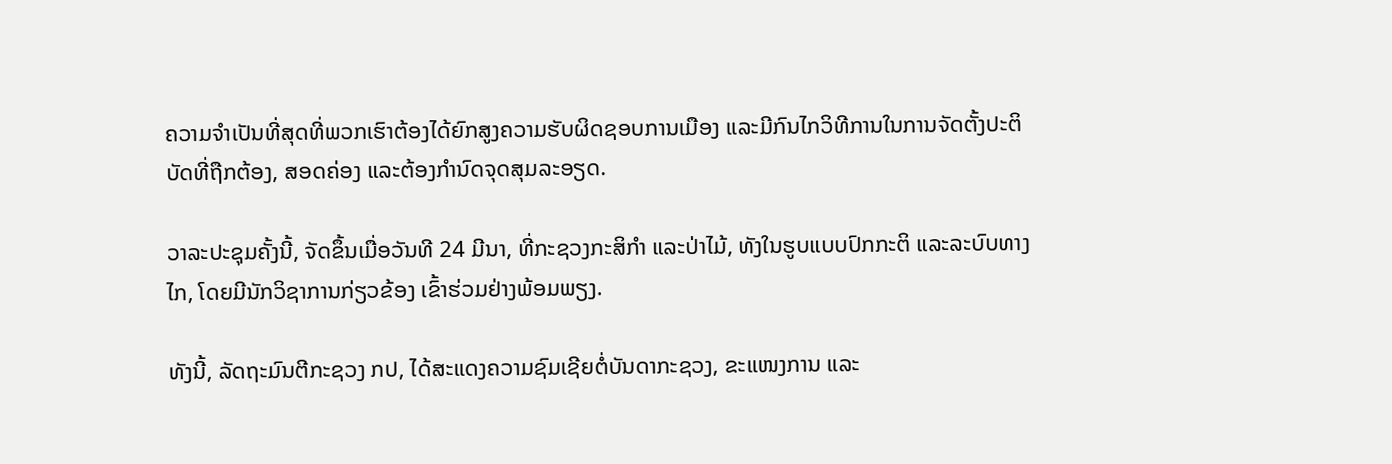ຄວາມຈໍາເປັນທີ່ສຸດທີ່ພວກເຮົາຕ້ອງໄດ້ຍົກສູງຄວາມຮັບຜິດຊອບການເມືອງ ແລະມີກົນໄກວິທີການໃນການຈັດຕັ້ງປະຕິບັດທີ່ຖືກຕ້ອງ, ສອດຄ່ອງ ແລະຕ້ອງກຳນົດຈຸດສຸມລະອຽດ.

ວາລະປະຊຸມຄັ້ງນີ້, ຈັດຂຶ້ນເມື່ອວັນທີ 24 ມີນາ, ທີ່ກະຊວງກະສິກຳ ແລະປ່າໄມ້, ທັງໃນຮູບແບບປົກກະຕິ ແລະລະບົບທາງໄກ, ໂດຍມີນັກວິຊາການກ່ຽວຂ້ອງ ເຂົ້າຮ່ວມຢ່າງພ້ອມພຽງ.

ທັງນີ້, ລັດຖະມົນຕີກະຊວງ ກປ, ໄດ້ສະແດງຄວາມຊົມເຊີຍຕໍ່ບັນດາກະຊວງ, ຂະແໜງການ ແລະ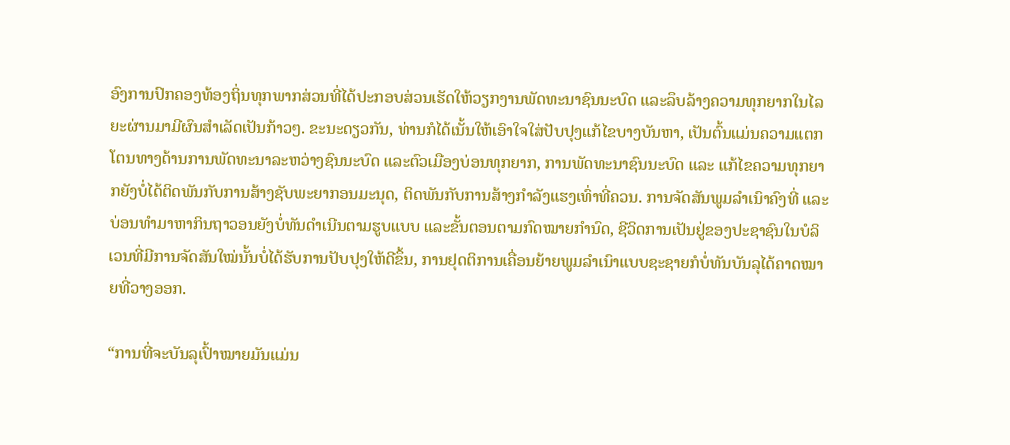ອົງການປົກຄອງທ້ອງຖິ່ນທຸກພາກສ່ວນທີ່ໄດ້ປະກອບສ່ວນເຮັດໃຫ້ວຽກງານພັດທະນາຊົນນະບົດ ແລະລຶບລ້າງຄວາມທຸກຍາກໃນໄລຍະຜ່ານມາມີຜົນສຳເລັດເປັນກ້າວໆ. ຂະນະດຽວກັນ, ທ່ານກໍໄດ້ເນັ້ນໃຫ້ເອົາໃຈໃສ່ປັບປຸງແກ້ໄຂບາງບັນຫາ, ເປັນຕົ້ນແມ່ນຄວາມແຕກໂຕນທາງດ້ານການພັດທະນາລະຫວ່າງຊົນນະບົດ ແລະຕົວເມືອງບ່ອນທຸກຍາກ, ການພັດທະນາຊົນນະບົດ ແລະ ແກ້ໄຂຄວາມທຸກຍາກຍັງບໍ່ໄດ້ຕິດພັນກັບການສ້າງຊັບພະຍາກອນມະນຸດ, ຕິດພັນກັບການສ້າງກຳລັງແຮງເທົ່າທີ່ຄວນ. ການຈັດສັນພູມລຳເນົາຄົງທີ່ ແລະບ່ອນທຳມາຫາກິນຖາວອນຍັງບໍ່ທັນດຳເນີນຕາມຮູບແບບ ແລະຂັ້ນຕອນຕາມກົດໝາຍກຳນົດ, ຊີວິດການເປັນຢູ່ຂອງປະຊາຊົນໃນບໍລິເວນທີ່ມີການຈັດສັນໃໝ່ນັ້ນບໍ່ໄດ້ຮັບການປັບປຸງໃຫ້ດີຂຶ້ນ, ການຢຸດຕິການເຄື່ອນຍ້າຍພູມລຳເນົາແບບຊະຊາຍກໍບໍ່ທັນບັນລຸໄດ້ຄາດໝາຍທີ່ວາງອອກ.

“ການທີ່ຈະບັນລຸເປົ້າໝາຍມັນແມ່ນ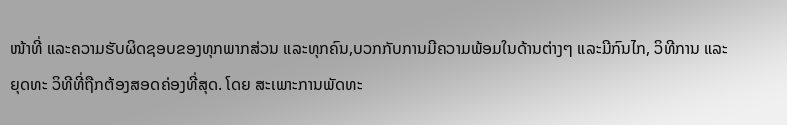ໜ້າທີ່ ແລະຄວາມຮັບຜິດຊອບຂອງທຸກພາກສ່ວນ ແລະທຸກຄົນ,ບວກກັບການມີຄວາມພ້ອມໃນດ້ານຕ່າງໆ ແລະມີກົນໄກ, ວິທີການ ແລະ ຍຸດທະ ວິທີທີ່ຖືກຕ້ອງສອດຄ່ອງທີ່ສຸດ. ໂດຍ ສະເພາະການພັດທະ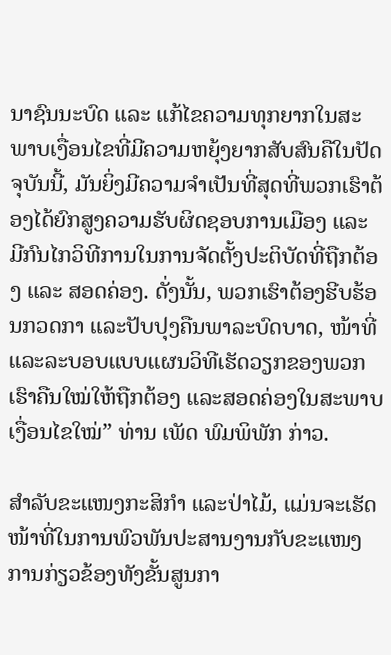ນາຊົນນະບົດ ແລະ ແກ້ໄຂຄວາມທຸກຍາກໃນສະພາບເງື່ອນໄຂທີ່ມີຄວາມຫຍຸ້ງຍາກສັບສົນຄືໃນປັດຈຸບັນນີ້, ມັນຍິ່ງມີຄວາມຈໍາເປັນທີ່ສຸດທີ່ພວກເຮົາຕ້ອງໄດ້ຍົກສູງຄວາມຮັບຜິດຊອບການເມືອງ ແລະ ມີກົນໄກວິທີການໃນການຈັດຕັ້ງປະຕິບັດທີ່ຖືກຕ້ອງ ແລະ ສອດຄ່ອງ. ດັ່ງນັ້ນ, ພວກເຮົາຕ້ອງຮີບຮ້ອນກວດກາ ແລະປັບປຸງຄືນພາລະບົດບາດ, ໜ້າທີ່ ແລະລະບອບແບບແຜນວິທີເຮັດວຽກຂອງພວກເຮົາຄືນໃໝ່ໃຫ້ຖືກຕ້ອງ ແລະສອດຄ່ອງໃນສະພາບເງື່ອນໄຂໃໝ່” ທ່ານ ເພັດ ພົມພິພັກ ກ່າວ.

ສໍາລັບຂະແໜງກະສິກໍາ ແລະປ່າໄມ້, ແມ່ນຈະເຮັດໜ້າທີ່ໃນການພົວພັນປະສານງານກັບຂະແໜງການກ່ຽວຂ້ອງທັງຂັ້ນສູນກາ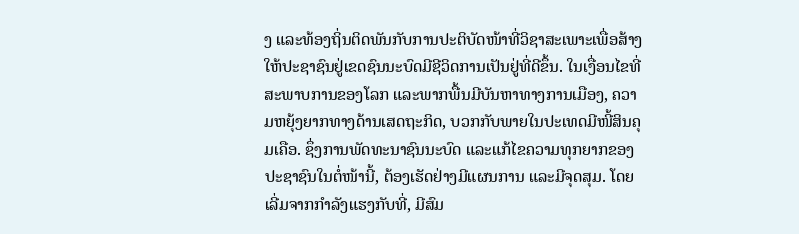ງ ແລະທ້ອງຖິ່ນຕິດພັນກັບການປະຕິບັດໜ້າທີ່ວິຊາສະເພາະເພື່ອສ້າງໃຫ້ປະຊາຊົນຢູ່ເຂດຊົນນະບົດມີຊີວິດການເປັນຢູ່ທີ່ດີຂຶ້ນ. ໃນເງື່ອນໄຂທີ່ສະພາບການຂອງໂລກ ແລະພາກພື້ນມີບັນຫາທາງການເມືອງ, ຄວາມຫຍຸ້ງຍາກທາງດ້ານເສດຖະກິດ, ບວກກັບພາຍໃນປະເທດມີໜີ້ສິນຄຸມເຄືອ. ຊຶ່ງການພັດທະນາຊົນນະບົດ ແລະແກ້ໄຂຄວາມທຸກຍາກຂອງປະຊາຊົນໃນຕໍ່ໜ້ານີ້, ຕ້ອງເຮັດຢ່າງມີແຜນການ ແລະມີຈຸດສຸມ. ໂດຍເລີ່ມຈາກກໍາລັງແຮງກັບທີ່, ມີສົມ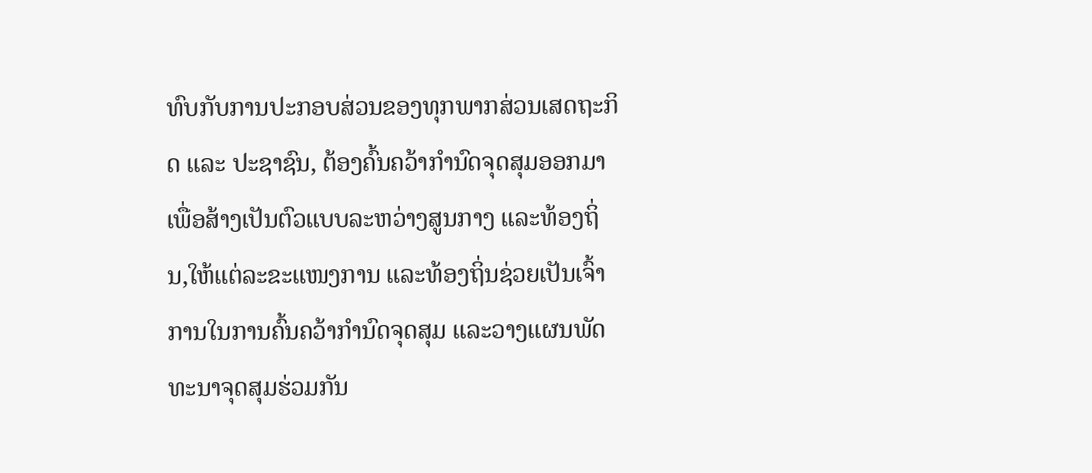ທົບກັບການປະກອບສ່ວນຂອງທຸກພາກສ່ວນເສດຖະກິດ ແລະ ປະຊາຊົນ, ຕ້ອງຄົ້ນຄວ້າກໍານົດຈຸດສຸມອອກມາ ເພື່ອສ້າງເປັນຕົວແບບລະຫວ່າງສູນກາງ ແລະທ້ອງຖິ່ນ,ໃຫ້ແຕ່ລະຂະແໜງການ ແລະທ້ອງຖິ່ນຊ່ວຍເປັນເຈົ້າການໃນການຄົ້ນຄວ້າກໍານົດຈຸດສຸມ ແລະວາງແຜນພັດທະນາຈຸດສຸມຮ່ວມກັນ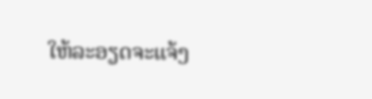ໃຫ້ລະອຽດຈະແຈ້ງ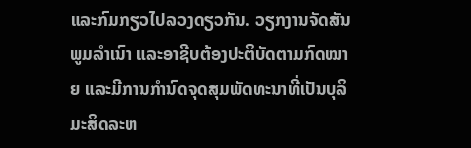ແລະກົມກຽວໄປລວງດຽວກັນ. ວຽກງານຈັດສັນພູມລຳເນົາ ແລະອາຊີບຕ້ອງປະຕິບັດຕາມກົດໝາຍ ແລະມີການກຳນົດຈຸດສຸມພັດທະນາທີ່ເປັນບຸລິມະສິດລະຫ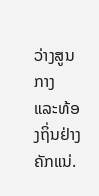ວ່າງສູນກາງ ແລະທ້ອງຖິ່ນຢ່າງຄັກແນ່.